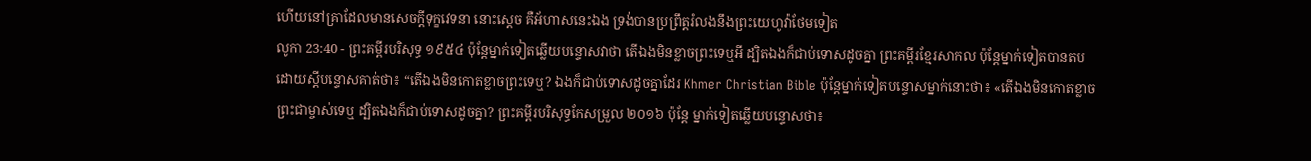ហើយនៅគ្រាដែលមានសេចក្ដីទុក្ខវេទនា នោះស្តេច គឺអ័ហាសនេះឯង ទ្រង់បានប្រព្រឹត្តរំលងនឹងព្រះយេហូវ៉ាថែមទៀត
លូកា 23:40 - ព្រះគម្ពីរបរិសុទ្ធ ១៩៥៤ ប៉ុន្តែម្នាក់ទៀតឆ្លើយបន្ទោសវាថា តើឯងមិនខ្លាចព្រះទេឬអី ដ្បិតឯងក៏ជាប់ទោសដូចគ្នា ព្រះគម្ពីរខ្មែរសាកល ប៉ុន្តែម្នាក់ទៀតបានតប ដោយស្ដីបន្ទោសគាត់ថា៖ “តើឯងមិនកោតខ្លាចព្រះទេឬ? ឯងក៏ជាប់ទោសដូចគ្នាដែរ Khmer Christian Bible ប៉ុន្ដែម្នាក់ទៀតបន្ទោសម្នាក់នោះថា៖ «តើឯងមិនកោតខ្លាចព្រះជាម្ចាស់ទេឬ ដ្បិតឯងក៏ជាប់ទោសដូចគ្នា? ព្រះគម្ពីរបរិសុទ្ធកែសម្រួល ២០១៦ ប៉ុន្តែ ម្នាក់ទៀតឆ្លើយបន្ទោសថា៖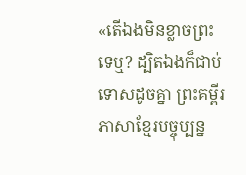«តើឯងមិនខ្លាចព្រះទេឬ? ដ្បិតឯងក៏ជាប់ទោសដូចគ្នា ព្រះគម្ពីរភាសាខ្មែរបច្ចុប្បន្ន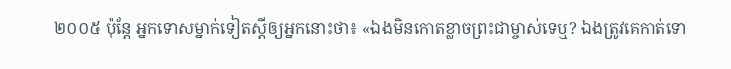២០០៥ ប៉ុន្តែ អ្នកទោសម្នាក់ទៀតស្ដីឲ្យអ្នកនោះថា៖ «ឯងមិនកោតខ្លាចព្រះជាម្ចាស់ទេឬ? ឯងត្រូវគេកាត់ទោ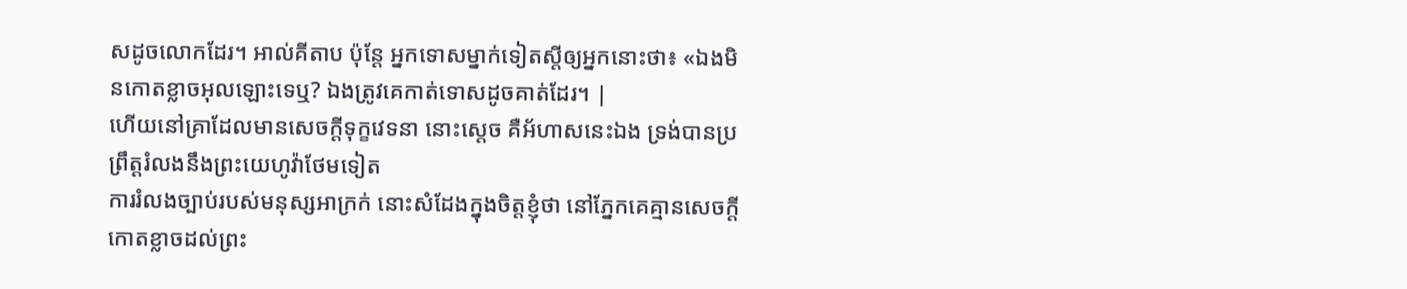សដូចលោកដែរ។ អាល់គីតាប ប៉ុន្តែ អ្នកទោសម្នាក់ទៀតស្ដីឲ្យអ្នកនោះថា៖ «ឯងមិនកោតខ្លាចអុលឡោះទេឬ? ឯងត្រូវគេកាត់ទោសដូចគាត់ដែរ។ |
ហើយនៅគ្រាដែលមានសេចក្ដីទុក្ខវេទនា នោះស្តេច គឺអ័ហាសនេះឯង ទ្រង់បានប្រព្រឹត្តរំលងនឹងព្រះយេហូវ៉ាថែមទៀត
ការរំលងច្បាប់របស់មនុស្សអាក្រក់ នោះសំដែងក្នុងចិត្តខ្ញុំថា នៅភ្នែកគេគ្មានសេចក្ដីកោតខ្លាចដល់ព្រះ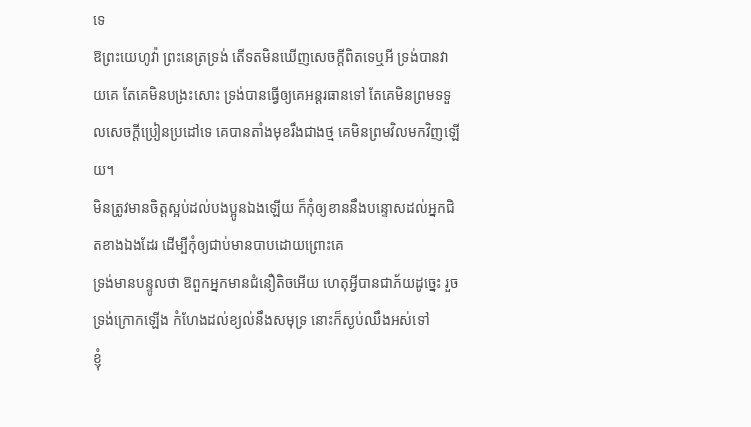ទេ
ឱព្រះយេហូវ៉ា ព្រះនេត្រទ្រង់ តើទតមិនឃើញសេចក្ដីពិតទេឬអី ទ្រង់បានវាយគេ តែគេមិនបង្រះសោះ ទ្រង់បានធ្វើឲ្យគេអន្តរធានទៅ តែគេមិនព្រមទទួលសេចក្ដីប្រៀនប្រដៅទេ គេបានតាំងមុខរឹងជាងថ្ម គេមិនព្រមវិលមកវិញឡើយ។
មិនត្រូវមានចិត្តស្អប់ដល់បងប្អូនឯងឡើយ ក៏កុំឲ្យខាននឹងបន្ទោសដល់អ្នកជិតខាងឯងដែរ ដើម្បីកុំឲ្យជាប់មានបាបដោយព្រោះគេ
ទ្រង់មានបន្ទូលថា ឱពួកអ្នកមានជំនឿតិចអើយ ហេតុអ្វីបានជាភ័យដូច្នេះ រួចទ្រង់ក្រោកឡើង កំហែងដល់ខ្យល់នឹងសមុទ្រ នោះក៏ស្ងប់ឈឹងអស់ទៅ
ខ្ញុំ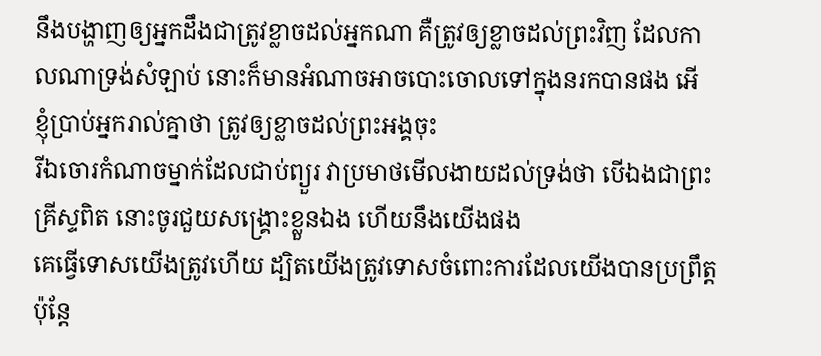នឹងបង្ហាញឲ្យអ្នកដឹងជាត្រូវខ្លាចដល់អ្នកណា គឺត្រូវឲ្យខ្លាចដល់ព្រះវិញ ដែលកាលណាទ្រង់សំឡាប់ នោះក៏មានអំណាចអាចបោះចោលទៅក្នុងនរកបានផង អើ ខ្ញុំប្រាប់អ្នករាល់គ្នាថា ត្រូវឲ្យខ្លាចដល់ព្រះអង្គចុះ
រីឯចោរកំណាចម្នាក់ដែលជាប់ព្យួរ វាប្រមាថមើលងាយដល់ទ្រង់ថា បើឯងជាព្រះគ្រីស្ទពិត នោះចូរជួយសង្គ្រោះខ្លួនឯង ហើយនឹងយើងផង
គេធ្វើទោសយើងត្រូវហើយ ដ្បិតយើងត្រូវទោសចំពោះការដែលយើងបានប្រព្រឹត្ត ប៉ុន្តែ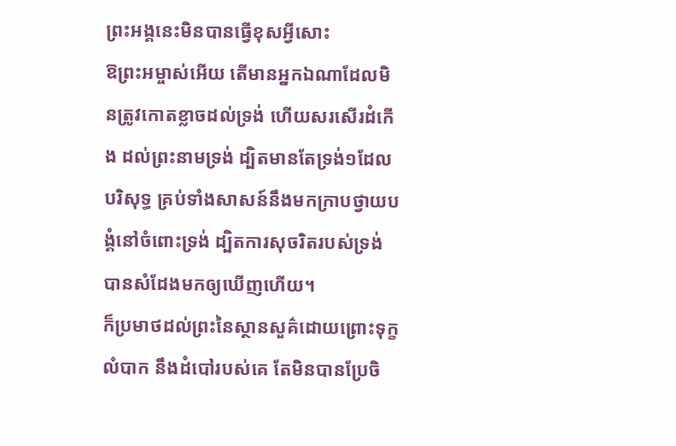ព្រះអង្គនេះមិនបានធ្វើខុសអ្វីសោះ
ឱព្រះអម្ចាស់អើយ តើមានអ្នកឯណាដែលមិនត្រូវកោតខ្លាចដល់ទ្រង់ ហើយសរសើរដំកើង ដល់ព្រះនាមទ្រង់ ដ្បិតមានតែទ្រង់១ដែលបរិសុទ្ធ គ្រប់ទាំងសាសន៍នឹងមកក្រាបថ្វាយបង្គំនៅចំពោះទ្រង់ ដ្បិតការសុចរិតរបស់ទ្រង់ បានសំដែងមកឲ្យឃើញហើយ។
ក៏ប្រមាថដល់ព្រះនៃស្ថានសួគ៌ដោយព្រោះទុក្ខលំបាក នឹងដំបៅរបស់គេ តែមិនបានប្រែចិ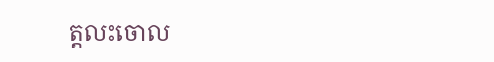ត្តលះចោល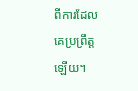ពីការដែលគេប្រព្រឹត្តឡើយ។